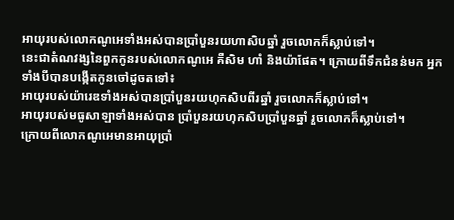អាយុរបស់លោកណូអេទាំងអស់បានប្រាំបួនរយហាសិបឆ្នាំ រួចលោកក៏ស្លាប់ទៅ។
នេះជាតំណវង្សនៃពួកកូនរបស់លោកណូអេ គឺសិម ហាំ និងយ៉ាផែត។ ក្រោយពីទឹកជំនន់មក អ្នកទាំងបីបានបង្កើតកូនចៅដូចតទៅ៖
អាយុរបស់យ៉ារេឌទាំងអស់បានប្រាំបួនរយហុកសិបពីរឆ្នាំ រួចលោកក៏ស្លាប់ទៅ។
អាយុរបស់មធូសាឡាទាំងអស់បាន ប្រាំបួនរយហុកសិបប្រាំបួនឆ្នាំ រួចលោកក៏ស្លាប់ទៅ។
ក្រោយពីលោកណូអេមានអាយុប្រាំ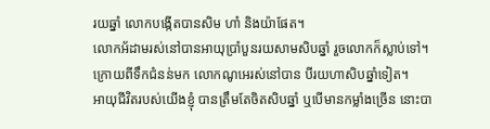រយឆ្នាំ លោកបង្កើតបានសិម ហាំ និងយ៉ាផែត។
លោកអ័ដាមរស់នៅបានអាយុប្រាំបួនរយសាមសិបឆ្នាំ រួចលោកក៏ស្លាប់ទៅ។
ក្រោយពីទឹកជំនន់មក លោកណូអេរស់នៅបាន បីរយហាសិបឆ្នាំទៀត។
អាយុជីវិតរបស់យើងខ្ញុំ បានត្រឹមតែចិតសិបឆ្នាំ ឬបើមានកម្លាំងច្រើន នោះបា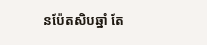នប៉ែតសិបឆ្នាំ តែ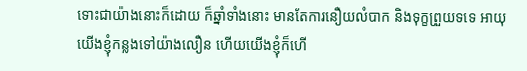ទោះជាយ៉ាងនោះក៏ដោយ ក៏ឆ្នាំទាំងនោះ មានតែការនឿយលំបាក និងទុក្ខព្រួយទទេ អាយុយើងខ្ញុំកន្លងទៅយ៉ាងលឿន ហើយយើងខ្ញុំក៏ហើ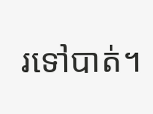រទៅបាត់។